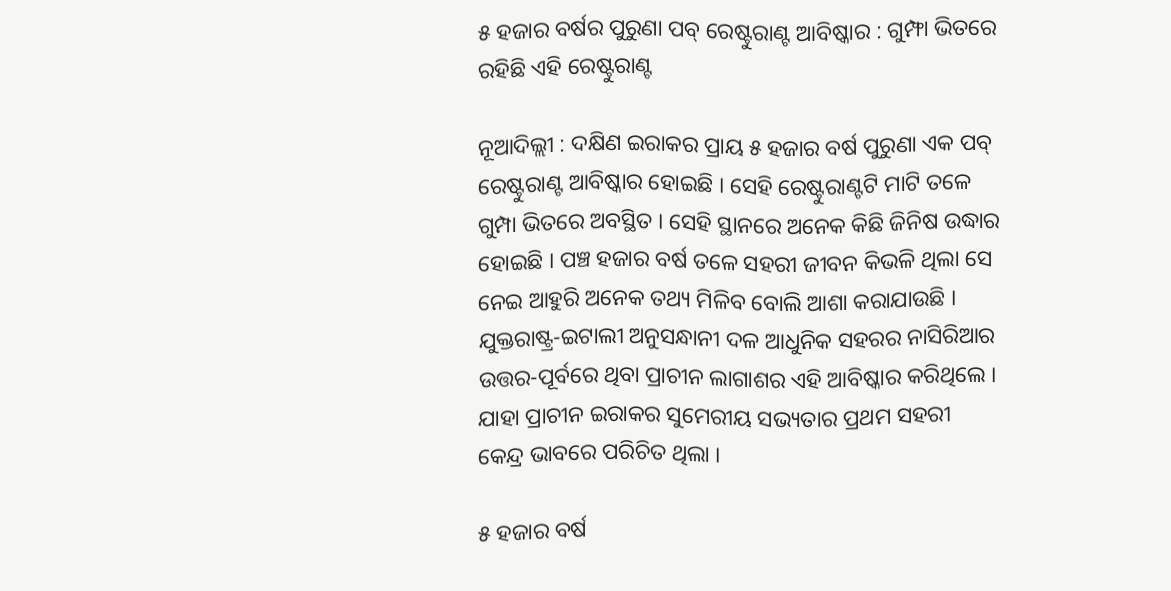୫ ହଜାର ବର୍ଷର ପୁରୁଣା ପବ୍ ରେଷ୍ଟୁରାଣ୍ଟ ଆବିଷ୍କାର : ଗୁମ୍ଫା ଭିତରେ ରହିଛି ଏହି ରେଷ୍ଟୁରାଣ୍ଟ

ନୂଆଦିଲ୍ଲୀ : ଦକ୍ଷିଣ ଇରାକର ପ୍ରାୟ ୫ ହଜାର ବର୍ଷ ପୁରୁଣା ଏକ ପବ୍ ରେଷ୍ଟୁରାଣ୍ଟ ଆବିଷ୍କାର ହୋଇଛି । ସେହି ରେଷ୍ଟୁରାଣ୍ଟଟି ମାଟି ତଳେ ଗୁମ୍ପା ଭିତରେ ଅବସ୍ଥିତ । ସେହି ସ୍ଥାନରେ ଅନେକ କିଛି ଜିନିଷ ଉଦ୍ଧାର ହୋଇଛି । ପଞ୍ଚ ହଜାର ବର୍ଷ ତଳେ ସହରୀ ଜୀବନ କିଭଳି ଥିଲା ସେ ନେଇ ଆହୁରି ଅନେକ ତଥ୍ୟ ମିଳିବ ବୋଲି ଆଶା କରାଯାଉଛି । ଯୁକ୍ତରାଷ୍ଟ୍ର-ଇଟାଲୀ ଅନୁସନ୍ଧାନୀ ଦଳ ଆଧୁନିକ ସହରର ନାସିରିଆର ଉତ୍ତର-ପୂର୍ବରେ ଥିବା ପ୍ରାଚୀନ ଲାଗାଶର ଏହି ଆବିଷ୍କାର କରିଥିଲେ । ଯାହା ପ୍ରାଚୀନ ଇରାକର ସୁମେରୀୟ ସଭ୍ୟତାର ପ୍ରଥମ ସହରୀ କେନ୍ଦ୍ର ଭାବରେ ପରିଚିତ ଥିଲା ।

୫ ହଜାର ବର୍ଷ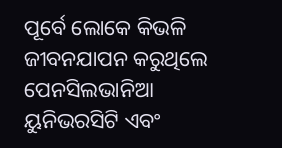ପୂର୍ବେ ଲୋକେ କିଭଳି ଜୀବନଯାପନ କରୁଥିଲେ
ପେନସିଲଭାନିଆ ୟୁନିଭରସିଟି ଏବଂ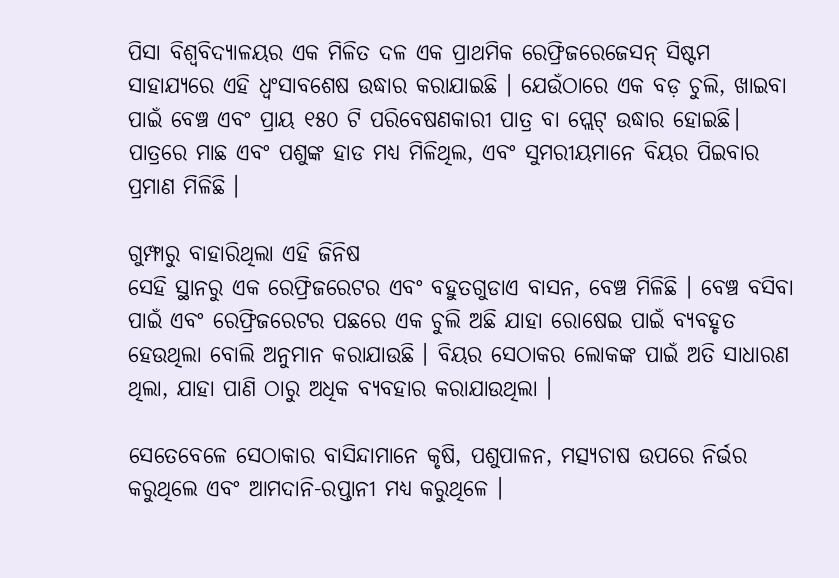ପିସା ବିଶ୍ୱବିଦ୍ୟାଳୟର ଏକ ମିଳିତ ଦଳ ଏକ ପ୍ରାଥମିକ ରେଫ୍ରିଜରେଜେସନ୍ ସିଷ୍ଟମ ସାହାଯ୍ୟରେ ଏହି ଧ୍ୱଂସାବଶେଷ ଉଦ୍ଧାର କରାଯାଇଛି । ଯେଉଁଠାରେ ଏକ ବଡ଼ ଚୁଲି, ଖାଇବା ପାଇଁ ବେଞ୍ଚ ଏବଂ ପ୍ରାୟ ୧୫୦ ଟି ପରିବେଷଣକାରୀ ପାତ୍ର ବା ପ୍ଲେଟ୍ ଉଦ୍ଧାର ହୋଇଛି। ପାତ୍ରରେ ମାଛ ଏବଂ ପଶୁଙ୍କ ହାଡ ମଧ୍ୟ ମିଳିଥିଲ, ଏବଂ ସୁମରୀୟମାନେ ବିୟର ପିଇବାର ପ୍ରମାଣ ମିଳିଛି ।

ଗୁମ୍ଫାରୁ ବାହାରିଥିଲା ଏହି ଜିନିଷ
ସେହି ସ୍ଥାନରୁ ଏକ ରେଫ୍ରିଜରେଟର ଏବଂ ବହୁତଗୁଡାଏ ବାସନ, ବେଞ୍ଚ ମିଳିଛି । ବେଞ୍ଚ ବସିବା ପାଇଁ ଏବଂ ରେଫ୍ରିଜରେଟର ପଛରେ ଏକ ଚୁଲି ଅଛି ଯାହା ରୋଷେଇ ପାଇଁ ବ୍ୟବହୃତ ହେଉଥିଲା ବୋଲି ଅନୁମାନ କରାଯାଉଛି । ବିୟର ସେଠାକର ଲୋକଙ୍କ ପାଇଁ ଅତି ସାଧାରଣ ଥିଲା, ଯାହା ପାଣି ଠାରୁ ଅଧିକ ବ୍ୟବହାର କରାଯାଉଥିଲା ।

ସେତେବେଳେ ସେଠାକାର ବାସିନ୍ଦାମାନେ କୃଷି, ପଶୁପାଳନ, ମତ୍ସ୍ୟଚାଷ ଉପରେ ନିର୍ଭର କରୁଥିଲେ ଏବଂ ଆମଦାନି-ରପ୍ତାନୀ ମଧ୍ୟ କରୁଥିଳେ ।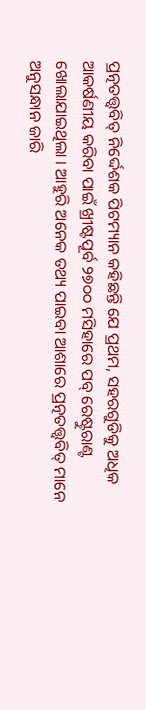ପ୍ରତ୍ନତତ୍ତ୍ୱବିତ୍ ନିର୍ଦ୍ଦେଶକ ପିଟମ୍ୟାନ କହିଛନ୍ତି ଯେ ପ୍ରଥମ, ସହରଗୁଡିକୁ ଅଧିକ ଆକର୍ଷଣୀୟ କରିବା ପାଇଁ ଖ୍ରୀଷ୍ଟପୂର୍ବ ୨୭୦୦ ମସିହାରେ ପବ୍ ରେଷ୍ଟୁରାଣ୍ଟ ଖୋଲାଯାଇଥିଲା । ଆହୁରି ଅନେକ ତଥ୍ୟ ପାଇବା ଆଶାରେ ପ୍ରତ୍ନତତ୍ତ୍ୱବିତ୍ ମାନେ ଅନୁସନ୍ଧାନ ଜାରି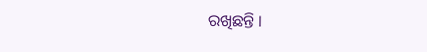ରଖିଛନ୍ତି ।